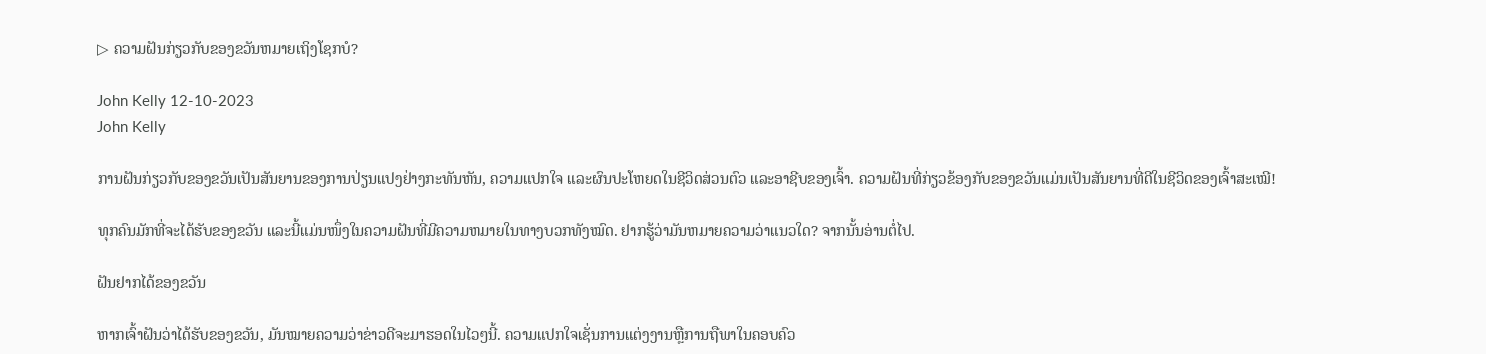▷ ຄວາມຝັນກ່ຽວກັບຂອງຂວັນຫມາຍເຖິງໂຊກບໍ?

John Kelly 12-10-2023
John Kelly

ການຝັນກ່ຽວກັບຂອງຂວັນເປັນສັນຍານຂອງການປ່ຽນແປງຢ່າງກະທັນຫັນ, ຄວາມແປກໃຈ ແລະຜົນປະໂຫຍດໃນຊີວິດສ່ວນຕົວ ແລະອາຊີບຂອງເຈົ້າ. ຄວາມຝັນທີ່ກ່ຽວຂ້ອງກັບຂອງຂວັນແມ່ນເປັນສັນຍານທີ່ດີໃນຊີວິດຂອງເຈົ້າສະເໝີ!

ທຸກຄົນມັກທີ່ຈະໄດ້ຮັບຂອງຂວັນ ແລະນີ້ແມ່ນໜຶ່ງໃນຄວາມຝັນທີ່ມີຄວາມຫມາຍໃນທາງບວກທັງໝົດ. ຢາກຮູ້ວ່າມັນຫມາຍຄວາມວ່າແນວໃດ? ຈາກນັ້ນອ່ານຕໍ່ໄປ.

ຝັນຢາກໄດ້ຂອງຂວັນ

ຫາກເຈົ້າຝັນວ່າໄດ້ຮັບຂອງຂວັນ, ມັນໝາຍຄວາມວ່າຂ່າວດີຈະມາຮອດໃນໄວໆນີ້. ຄວາມແປກໃຈເຊັ່ນການແຕ່ງງານຫຼືການຖືພາໃນຄອບຄົວ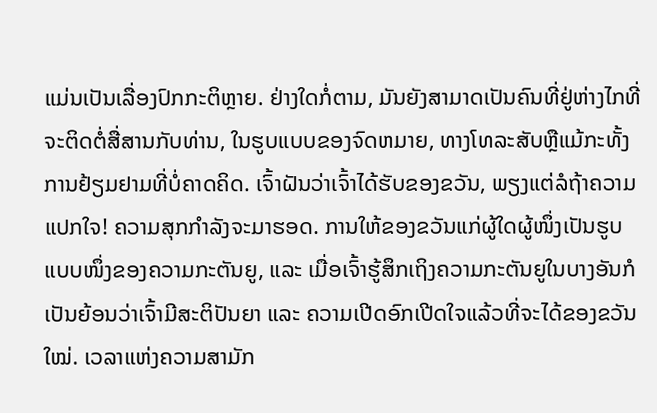ແມ່ນເປັນເລື່ອງປົກກະຕິຫຼາຍ. ຢ່າງໃດກໍ່ຕາມ, ມັນຍັງສາມາດເປັນຄົນທີ່ຢູ່ຫ່າງໄກທີ່ຈະຕິດຕໍ່ສື່ສານກັບທ່ານ, ໃນຮູບແບບຂອງຈົດຫມາຍ, ທາງໂທລະສັບຫຼືແມ້ກະທັ້ງການຢ້ຽມຢາມທີ່ບໍ່ຄາດຄິດ. ເຈົ້າຝັນວ່າເຈົ້າໄດ້ຮັບຂອງຂວັນ, ພຽງແຕ່ລໍຖ້າຄວາມແປກໃຈ! ຄວາມສຸກກຳລັງຈະມາຮອດ. ການໃຫ້ຂອງຂວັນແກ່ຜູ້ໃດຜູ້ໜຶ່ງເປັນຮູບແບບໜຶ່ງຂອງຄວາມກະຕັນຍູ, ແລະ ເມື່ອເຈົ້າຮູ້ສຶກເຖິງຄວາມກະຕັນຍູໃນບາງອັນກໍເປັນຍ້ອນວ່າເຈົ້າມີສະຕິປັນຍາ ແລະ ຄວາມເປີດອົກເປີດໃຈແລ້ວທີ່ຈະໄດ້ຂອງຂວັນໃໝ່. ເວລາແຫ່ງຄວາມສາມັກ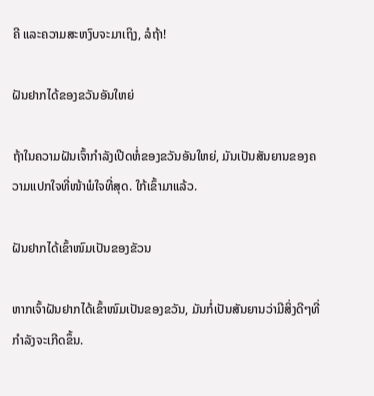ຄີ ແລະຄວາມສະຫງົບຈະມາເຖິງ, ລໍຖ້າ!

ຝັນຢາກໄດ້ຂອງຂວັນອັນໃຫຍ່

ຖ້າໃນຄວາມຝັນເຈົ້າກຳລັງເປີດຫໍ່ຂອງຂວັນອັນໃຫຍ່, ມັນເປັນສັນຍານຂອງຄວາມແປກໃຈທີ່ໜ້າພໍໃຈທີ່ສຸດ. ໃກ້ເຂົ້າມາແລ້ວ.

ຝັນຢາກໄດ້ເຂົ້າໜົມເປັນຂອງຂັວນ

ຫາກເຈົ້າຝັນຢາກໄດ້ເຂົ້າໜົມເປັນຂອງຂວັນ, ມັນກໍ່ເປັນສັນຍານວ່າມີສິ່ງດີໆທີ່ກຳລັງຈະເກີດຂຶ້ນ.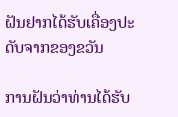ຝັນຢາກໄດ້ຮັບເຄື່ອງປະດັບຈາກຂອງຂວັນ

ການຝັນວ່າທ່ານໄດ້ຮັບ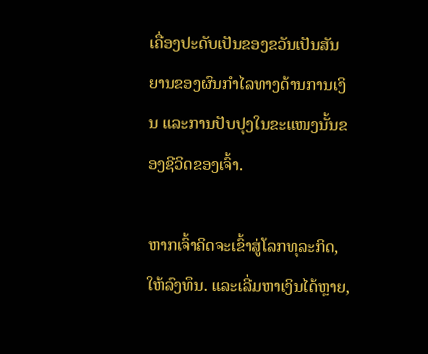ເຄື່ອງປະດັບເປັນຂອງຂວັນເປັນສັນຍານຂອງຜົນກໍາໄລທາງດ້ານການເງິນ ແລະການປັບປຸງໃນຂະແໜງນັ້ນຂອງຊີວິດຂອງເຈົ້າ.

ຫາກເຈົ້າຄິດຈະເຂົ້າສູ່ໂລກທຸລະກິດ, ໃຫ້ລົງທຶນ. ແລະເລີ່ມຫາເງິນໄດ້ຫຼາຍ,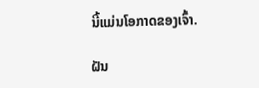ນີ້ແມ່ນໂອກາດຂອງເຈົ້າ.

ຝັນ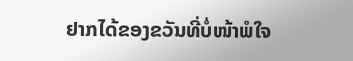ຢາກໄດ້ຂອງຂວັນທີ່ບໍ່ໜ້າພໍໃຈ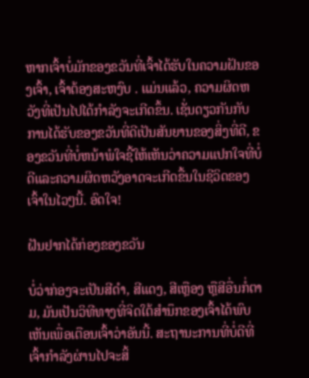ຫາກເຈົ້າບໍ່ມັກຂອງຂວັນທີ່ເຈົ້າໄດ້ຮັບໃນຄວາມຝັນຂອງເຈົ້າ, ເຈົ້າຕ້ອງສະຫງົບ . ແມ່ນແລ້ວ, ຄວາມຜິດຫວັງທີ່ເປັນໄປໄດ້ກຳລັງຈະເກີດຂຶ້ນ. ເຊັ່ນດຽວກັນກັບການໄດ້ຮັບຂອງຂວັນທີ່ດີເປັນສັນຍານຂອງສິ່ງທີ່ດີ, ຂອງຂວັນທີ່ບໍ່ຫນ້າພໍໃຈຊີ້ໃຫ້ເຫັນວ່າຄວາມແປກໃຈທີ່ບໍ່ດີແລະຄວາມຜິດຫວັງອາດຈະເກີດຂື້ນໃນຊີວິດຂອງເຈົ້າໃນໄວໆນີ້. ອົດໃຈ!

ຝັນຢາກໄດ້ກ່ອງຂອງຂວັນ

ບໍ່ວ່າກ່ອງຈະເປັນສີດຳ, ສີແດງ, ສີເຫຼືອງ ຫຼືສີອື່ນກໍ່ຕາມ, ມັນເປັນວິທີທາງທີ່ຈິດໃຕ້ສຳນຶກຂອງເຈົ້າໄດ້ພົບເຫັນເພື່ອເຕືອນເຈົ້າວ່າອັນນີ້. ສະຖານະການທີ່ບໍ່ດີທີ່ເຈົ້າກໍາລັງຜ່ານໄປຈະສິ້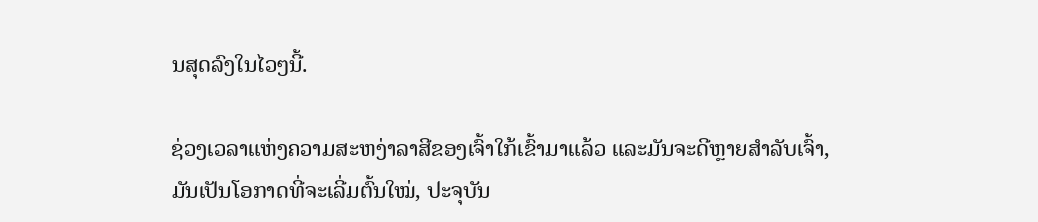ນສຸດລົງໃນໄວໆນີ້.

ຊ່ວງເວລາແຫ່ງຄວາມສະຫງ່າລາສີຂອງເຈົ້າໃກ້ເຂົ້າມາແລ້ວ ແລະມັນຈະດີຫຼາຍສຳລັບເຈົ້າ, ມັນເປັນໂອກາດທີ່ຈະເລີ່ມຕົ້ນໃໝ່, ປະຈຸບັນ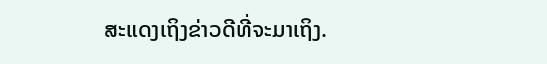ສະແດງເຖິງຂ່າວດີທີ່ຈະມາເຖິງ.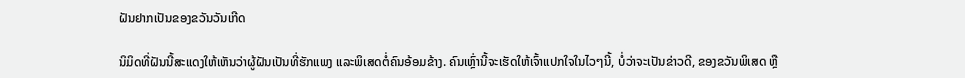ຝັນຢາກເປັນຂອງຂວັນວັນເກີດ

ນິມິດທີ່ຝັນນີ້ສະແດງໃຫ້ເຫັນວ່າຜູ້ຝັນເປັນທີ່ຮັກແພງ ແລະພິເສດຕໍ່ຄົນອ້ອມຂ້າງ. ຄົນເຫຼົ່ານີ້ຈະເຮັດໃຫ້ເຈົ້າແປກໃຈໃນໄວໆນີ້, ບໍ່ວ່າຈະເປັນຂ່າວດີ, ຂອງຂວັນພິເສດ ຫຼື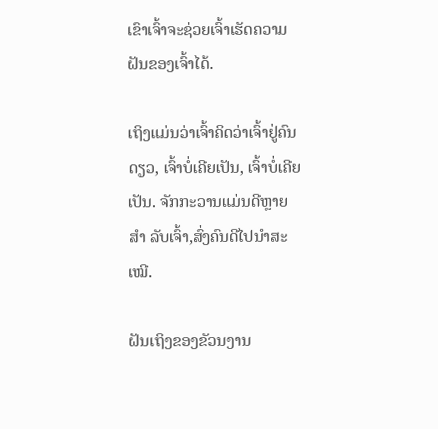ເຂົາເຈົ້າຈະຊ່ວຍເຈົ້າເຮັດຄວາມຝັນຂອງເຈົ້າໄດ້.

ເຖິງແມ່ນວ່າເຈົ້າຄິດວ່າເຈົ້າຢູ່ຄົນດຽວ, ເຈົ້າບໍ່ເຄີຍເປັນ, ເຈົ້າບໍ່ເຄີຍເປັນ. ຈັກກະວານແມ່ນດີຫຼາຍ ສຳ ລັບເຈົ້າ,ສົ່ງຄົນດີໄປນຳສະເໝີ.

ຝັນເຖິງຂອງຂັວນງານ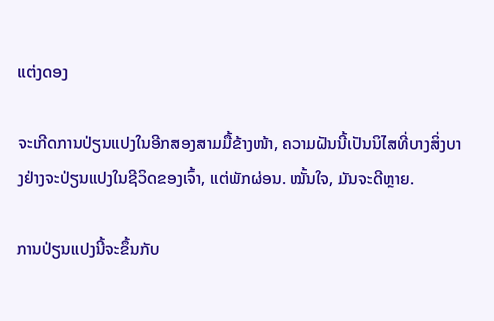ແຕ່ງດອງ

ຈະເກີດການປ່ຽນແປງໃນອີກສອງສາມມື້ຂ້າງໜ້າ, ຄວາມຝັນນີ້ເປັນນິໄສທີ່ບາງສິ່ງບາງຢ່າງຈະປ່ຽນແປງໃນຊີວິດຂອງເຈົ້າ, ແຕ່ພັກຜ່ອນ. ໝັ້ນໃຈ, ມັນຈະດີຫຼາຍ.

ການປ່ຽນແປງນີ້ຈະຂຶ້ນກັບ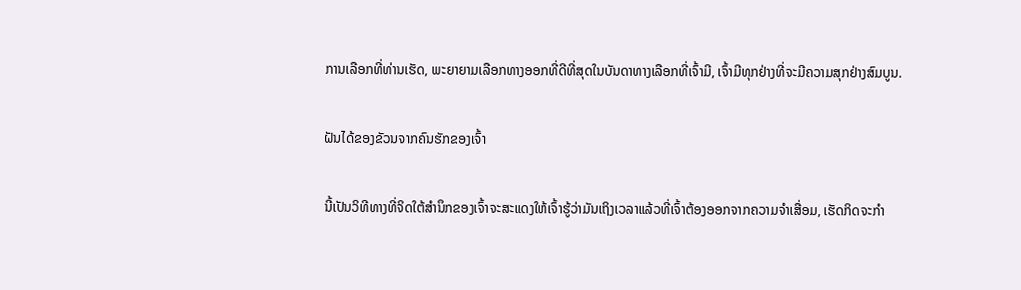ການເລືອກທີ່ທ່ານເຮັດ, ພະຍາຍາມເລືອກທາງອອກທີ່ດີທີ່ສຸດໃນບັນດາທາງເລືອກທີ່ເຈົ້າມີ, ເຈົ້າມີທຸກຢ່າງທີ່ຈະມີຄວາມສຸກຢ່າງສົມບູນ.

ຝັນໄດ້ຂອງຂັວນຈາກຄົນຮັກຂອງເຈົ້າ

ນີ້ເປັນວິທີທາງທີ່ຈິດໃຕ້ສຳນຶກຂອງເຈົ້າຈະສະແດງໃຫ້ເຈົ້າຮູ້ວ່າມັນເຖິງເວລາແລ້ວທີ່ເຈົ້າຕ້ອງອອກຈາກຄວາມຈຳເສື່ອມ, ເຮັດກິດຈະກຳ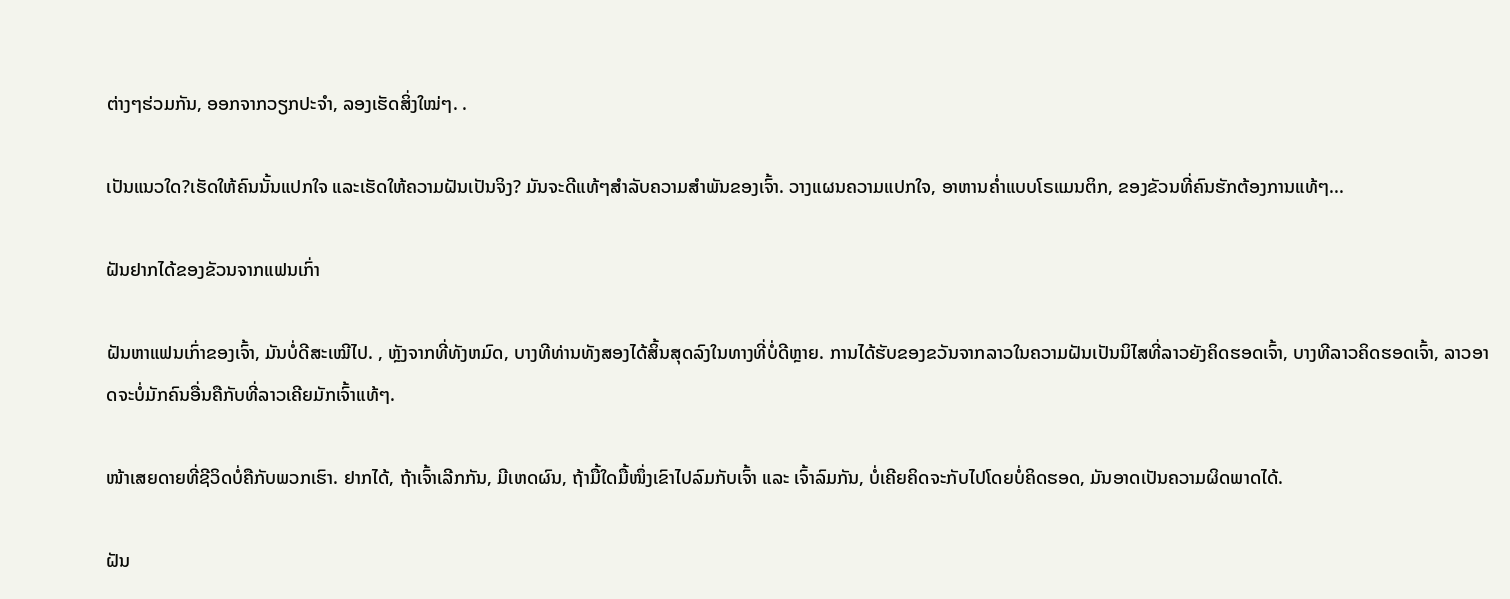ຕ່າງໆຮ່ວມກັນ, ອອກຈາກວຽກປະຈຳ, ລອງເຮັດສິ່ງໃໝ່ໆ. .

ເປັນແນວໃດ?ເຮັດໃຫ້ຄົນນັ້ນແປກໃຈ ແລະເຮັດໃຫ້ຄວາມຝັນເປັນຈິງ? ມັນຈະດີແທ້ໆສໍາລັບຄວາມສໍາພັນຂອງເຈົ້າ. ວາງແຜນຄວາມແປກໃຈ, ອາຫານຄ່ຳແບບໂຣແມນຕິກ, ຂອງຂັວນທີ່ຄົນຮັກຕ້ອງການແທ້ໆ...

ຝັນຢາກໄດ້ຂອງຂັວນຈາກແຟນເກົ່າ

ຝັນຫາແຟນເກົ່າຂອງເຈົ້າ, ມັນບໍ່ດີສະເໝີໄປ. , ຫຼັງຈາກທີ່ທັງຫມົດ, ບາງທີທ່ານທັງສອງໄດ້ສິ້ນສຸດລົງໃນທາງທີ່ບໍ່ດີຫຼາຍ. ການໄດ້ຮັບຂອງຂວັນຈາກລາວໃນຄວາມຝັນເປັນນິໄສທີ່ລາວຍັງຄິດຮອດເຈົ້າ, ບາງທີລາວຄິດຮອດເຈົ້າ, ລາວອາດຈະບໍ່ມັກຄົນອື່ນຄືກັບທີ່ລາວເຄີຍມັກເຈົ້າແທ້ໆ.

ໜ້າເສຍດາຍທີ່ຊີວິດບໍ່ຄືກັບພວກເຮົາ. ຢາກໄດ້, ຖ້າເຈົ້າເລີກກັນ, ມີເຫດຜົນ, ຖ້າມື້ໃດມື້ໜຶ່ງເຂົາໄປລົມກັບເຈົ້າ ແລະ ເຈົ້າລົມກັນ, ບໍ່ເຄີຍຄິດຈະກັບໄປໂດຍບໍ່ຄິດຮອດ, ມັນອາດເປັນຄວາມຜິດພາດໄດ້.

ຝັນ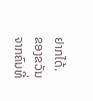ຢາກໄດ້. ຂອງຂວັນຈາກຄົນທີ່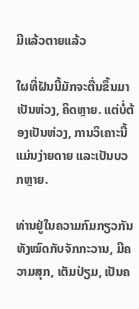ມີແລ້ວຕາຍແລ້ວ

ໃຜທີ່ຝັນນີ້ມັກຈະຕື່ນຂຶ້ນມາເປັນຫ່ວງ, ຄິດຫຼາຍ. ແຕ່ບໍ່ຕ້ອງເປັນຫ່ວງ, ການວິເຄາະນີ້ແມ່ນງ່າຍດາຍ ແລະເປັນບວກຫຼາຍ.

ທ່ານຢູ່ໃນຄວາມກົມກຽວກັນທັງໝົດກັບຈັກກະວານ, ມີຄວາມສຸກ, ເຕັມປ່ຽມ, ເປັນຄ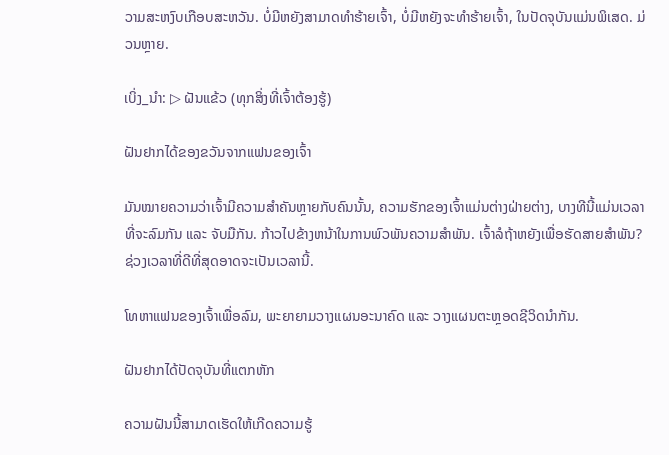ວາມສະຫງົບເກືອບສະຫວັນ. ບໍ່ມີຫຍັງສາມາດທໍາຮ້າຍເຈົ້າ, ບໍ່ມີຫຍັງຈະທໍາຮ້າຍເຈົ້າ, ໃນປັດຈຸບັນແມ່ນພິເສດ. ມ່ວນຫຼາຍ.

ເບິ່ງ_ນຳ: ▷ ຝັນແຂ້ວ (ທຸກສິ່ງທີ່ເຈົ້າຕ້ອງຮູ້)

ຝັນຢາກໄດ້ຂອງຂວັນຈາກແຟນຂອງເຈົ້າ

ມັນໝາຍຄວາມວ່າເຈົ້າມີຄວາມສໍາຄັນຫຼາຍກັບຄົນນັ້ນ, ຄວາມຮັກຂອງເຈົ້າແມ່ນຕ່າງຝ່າຍຕ່າງ, ບາງທີນີ້ແມ່ນເວລາທີ່ຈະລົມກັນ ແລະ ຈັບມືກັນ. ກ້າວໄປຂ້າງຫນ້າໃນການພົວພັນຄວາມສໍາພັນ. ເຈົ້າລໍຖ້າຫຍັງເພື່ອຮັດສາຍສຳພັນ? ຊ່ວງເວລາທີ່ດີທີ່ສຸດອາດຈະເປັນເວລານີ້.

ໂທຫາແຟນຂອງເຈົ້າເພື່ອລົມ, ພະຍາຍາມວາງແຜນອະນາຄົດ ແລະ ວາງແຜນຕະຫຼອດຊີວິດນຳກັນ.

ຝັນຢາກໄດ້ປັດຈຸບັນທີ່ແຕກຫັກ

ຄວາມຝັນນີ້ສາມາດເຮັດໃຫ້ເກີດຄວາມຮູ້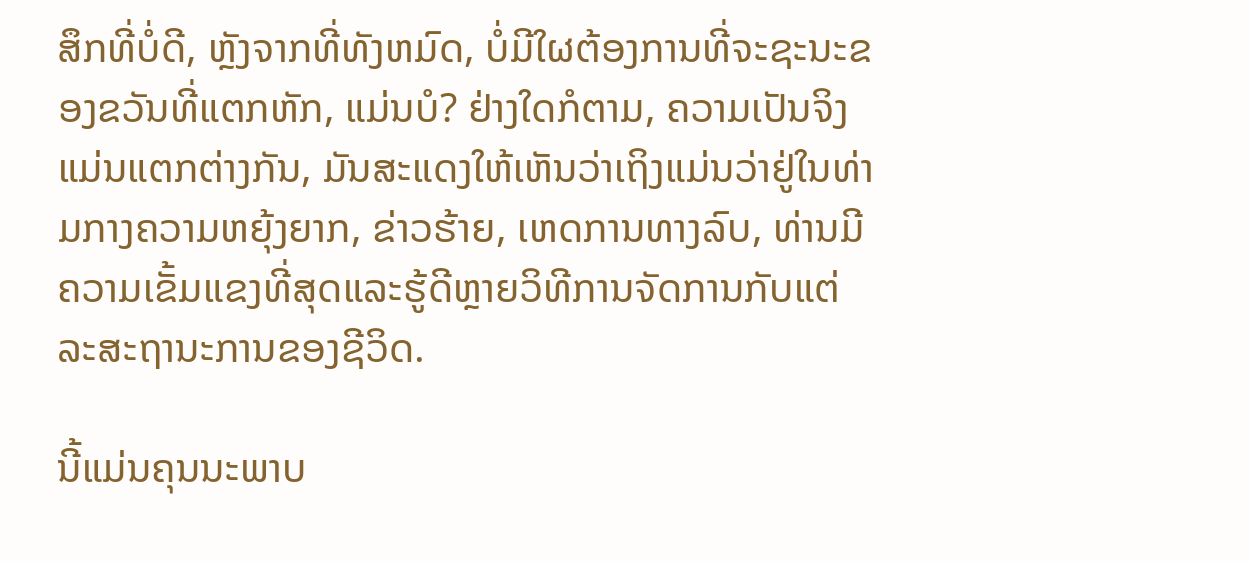ສຶກທີ່ບໍ່ດີ, ຫຼັງຈາກທີ່ທັງຫມົດ, ບໍ່ມີໃຜຕ້ອງການທີ່ຈະຊະນະຂອງຂວັນທີ່ແຕກຫັກ, ແມ່ນບໍ? ຢ່າງໃດກໍຕາມ, ຄວາມເປັນຈິງແມ່ນແຕກຕ່າງກັນ, ມັນສະແດງໃຫ້ເຫັນວ່າເຖິງແມ່ນວ່າຢູ່ໃນທ່າມກາງຄວາມຫຍຸ້ງຍາກ, ຂ່າວຮ້າຍ, ເຫດການທາງລົບ, ທ່ານມີຄວາມເຂັ້ມແຂງທີ່ສຸດແລະຮູ້ດີຫຼາຍວິທີການຈັດການກັບແຕ່ລະສະຖານະການຂອງຊີວິດ.

ນີ້ແມ່ນຄຸນນະພາບ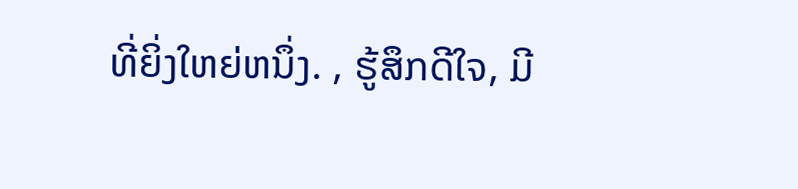ທີ່ຍິ່ງໃຫຍ່ຫນຶ່ງ. , ຮູ້ສຶກດີໃຈ, ມີ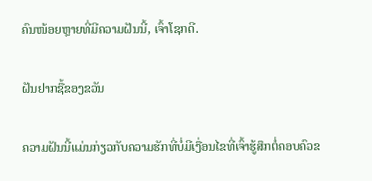ຄົນໜ້ອຍຫຼາຍທີ່ມີຄວາມຝັນນີ້, ເຈົ້າໂຊກດີ.

ຝັນຢາກຊື້ຂອງຂວັນ

ຄວາມຝັນນີ້ແມ່ນກ່ຽວກັບຄວາມຮັກທີ່ບໍ່ມີເງື່ອນໄຂທີ່ເຈົ້າຮູ້ສຶກຕໍ່ຄອບຄົວຂ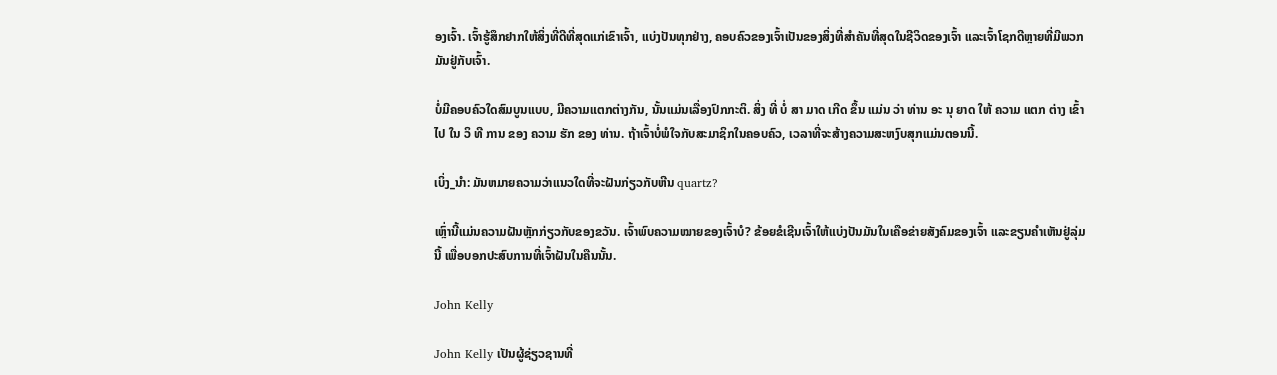ອງເຈົ້າ. ເຈົ້າຮູ້ສຶກຢາກໃຫ້ສິ່ງທີ່ດີທີ່ສຸດແກ່ເຂົາເຈົ້າ, ແບ່ງປັນທຸກຢ່າງ, ຄອບຄົວຂອງເຈົ້າເປັນຂອງສິ່ງທີ່ສໍາຄັນທີ່ສຸດໃນຊີວິດຂອງເຈົ້າ ແລະເຈົ້າໂຊກດີຫຼາຍທີ່ມີພວກມັນຢູ່ກັບເຈົ້າ.

ບໍ່ມີຄອບຄົວໃດສົມບູນແບບ, ມີຄວາມແຕກຕ່າງກັນ, ນັ້ນແມ່ນເລື່ອງປົກກະຕິ. ສິ່ງ ທີ່ ບໍ່ ສາ ມາດ ເກີດ ຂຶ້ນ ແມ່ນ ວ່າ ທ່ານ ອະ ນຸ ຍາດ ໃຫ້ ຄວາມ ແຕກ ຕ່າງ ເຂົ້າ ໄປ ໃນ ວິ ທີ ການ ຂອງ ຄວາມ ຮັກ ຂອງ ທ່ານ. ຖ້າເຈົ້າບໍ່ພໍໃຈກັບສະມາຊິກໃນຄອບຄົວ, ເວລາທີ່ຈະສ້າງຄວາມສະຫງົບສຸກແມ່ນຕອນນີ້.

ເບິ່ງ_ນຳ: ມັນຫມາຍຄວາມວ່າແນວໃດທີ່ຈະຝັນກ່ຽວກັບຫີນ quartz?

ເຫຼົ່ານີ້ແມ່ນຄວາມຝັນຫຼັກກ່ຽວກັບຂອງຂວັນ. ເຈົ້າພົບຄວາມໝາຍຂອງເຈົ້າບໍ? ຂ້ອຍຂໍເຊີນເຈົ້າໃຫ້ແບ່ງປັນມັນໃນເຄືອຂ່າຍສັງຄົມຂອງເຈົ້າ ແລະຂຽນຄຳເຫັນຢູ່ລຸ່ມນີ້ ເພື່ອບອກປະສົບການທີ່ເຈົ້າຝັນໃນຄືນນັ້ນ.

John Kelly

John Kelly ເປັນຜູ້ຊ່ຽວຊານທີ່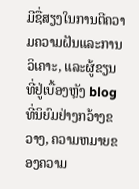ມີຊື່ສຽງໃນການຕີຄວາມຄວາມຝັນແລະການວິເຄາະ, ແລະຜູ້ຂຽນທີ່ຢູ່ເບື້ອງຫຼັງ blog ທີ່ນິຍົມຢ່າງກວ້າງຂວາງ, ຄວາມຫມາຍຂອງຄວາມ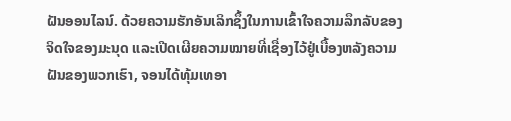ຝັນອອນໄລນ໌. ດ້ວຍຄວາມຮັກອັນເລິກຊຶ້ງໃນການເຂົ້າໃຈຄວາມລຶກລັບຂອງຈິດໃຈຂອງມະນຸດ ແລະເປີດເຜີຍຄວາມໝາຍທີ່ເຊື່ອງໄວ້ຢູ່ເບື້ອງຫລັງຄວາມຝັນຂອງພວກເຮົາ, ຈອນໄດ້ທຸ້ມເທອາ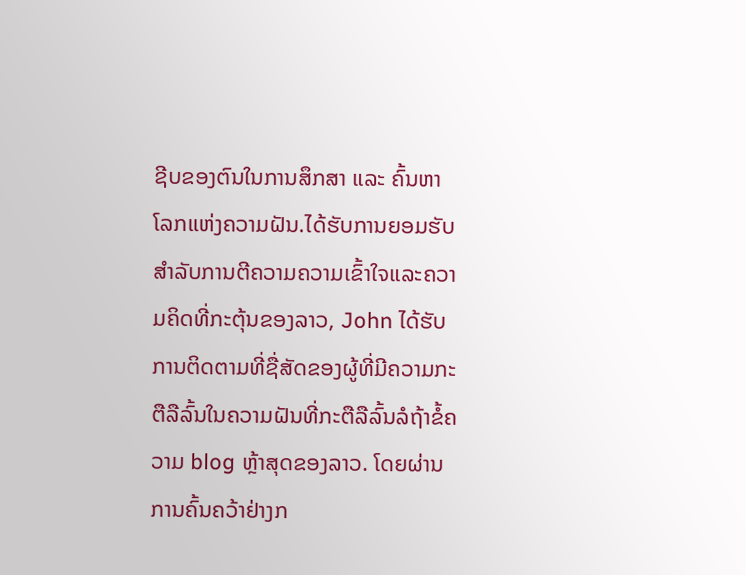ຊີບຂອງຕົນໃນການສຶກສາ ແລະ ຄົ້ນຫາໂລກແຫ່ງຄວາມຝັນ.ໄດ້ຮັບການຍອມຮັບສໍາລັບການຕີຄວາມຄວາມເຂົ້າໃຈແລະຄວາມຄິດທີ່ກະຕຸ້ນຂອງລາວ, John ໄດ້ຮັບການຕິດຕາມທີ່ຊື່ສັດຂອງຜູ້ທີ່ມີຄວາມກະຕືລືລົ້ນໃນຄວາມຝັນທີ່ກະຕືລືລົ້ນລໍຖ້າຂໍ້ຄວາມ blog ຫຼ້າສຸດຂອງລາວ. ໂດຍຜ່ານການຄົ້ນຄວ້າຢ່າງກ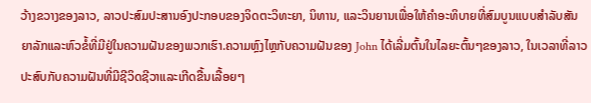ວ້າງຂວາງຂອງລາວ, ລາວປະສົມປະສານອົງປະກອບຂອງຈິດຕະວິທະຍາ, ນິທານ, ແລະວິນຍານເພື່ອໃຫ້ຄໍາອະທິບາຍທີ່ສົມບູນແບບສໍາລັບສັນຍາລັກແລະຫົວຂໍ້ທີ່ມີຢູ່ໃນຄວາມຝັນຂອງພວກເຮົາ.ຄວາມຫຼົງໄຫຼກັບຄວາມຝັນຂອງ John ໄດ້ເລີ່ມຕົ້ນໃນໄລຍະຕົ້ນໆຂອງລາວ, ໃນເວລາທີ່ລາວປະສົບກັບຄວາມຝັນທີ່ມີຊີວິດຊີວາແລະເກີດຂື້ນເລື້ອຍໆ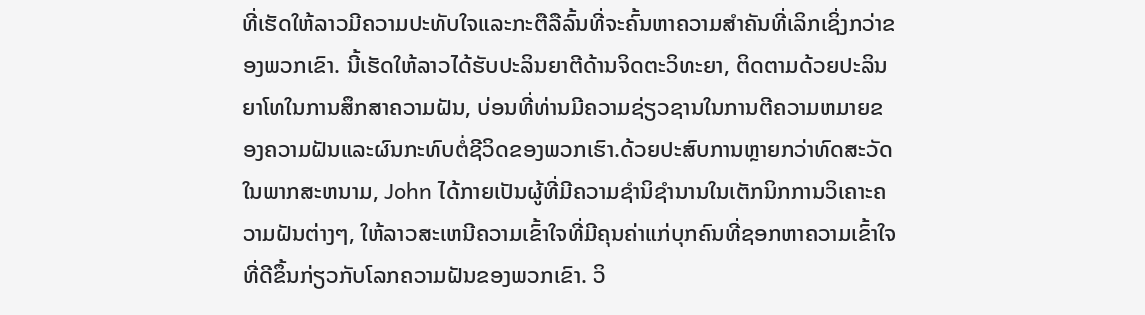ທີ່ເຮັດໃຫ້ລາວມີຄວາມປະທັບໃຈແລະກະຕືລືລົ້ນທີ່ຈະຄົ້ນຫາຄວາມສໍາຄັນທີ່ເລິກເຊິ່ງກວ່າຂອງພວກເຂົາ. ນີ້ເຮັດໃຫ້ລາວໄດ້ຮັບປະລິນຍາຕີດ້ານຈິດຕະວິທະຍາ, ຕິດຕາມດ້ວຍປະລິນຍາໂທໃນການສຶກສາຄວາມຝັນ, ບ່ອນທີ່ທ່ານມີຄວາມຊ່ຽວຊານໃນການຕີຄວາມຫມາຍຂອງຄວາມຝັນແລະຜົນກະທົບຕໍ່ຊີວິດຂອງພວກເຮົາ.ດ້ວຍປະສົບການຫຼາຍກວ່າທົດສະວັດໃນພາກສະຫນາມ, John ໄດ້ກາຍເປັນຜູ້ທີ່ມີຄວາມຊໍານິຊໍານານໃນເຕັກນິກການວິເຄາະຄວາມຝັນຕ່າງໆ, ໃຫ້ລາວສະເຫນີຄວາມເຂົ້າໃຈທີ່ມີຄຸນຄ່າແກ່ບຸກຄົນທີ່ຊອກຫາຄວາມເຂົ້າໃຈທີ່ດີຂຶ້ນກ່ຽວກັບໂລກຄວາມຝັນຂອງພວກເຂົາ. ວິ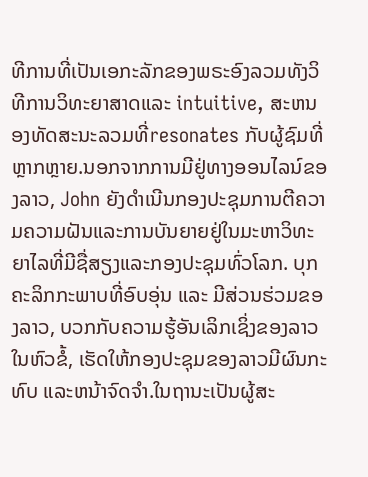ທີການທີ່ເປັນເອກະລັກຂອງພຣະອົງລວມທັງວິທີການວິທະຍາສາດແລະ intuitive, ສະຫນອງທັດສະນະລວມທີ່resonates ກັບຜູ້ຊົມທີ່ຫຼາກຫຼາຍ.ນອກຈາກການມີຢູ່ທາງອອນໄລນ໌ຂອງລາວ, John ຍັງດໍາເນີນກອງປະຊຸມການຕີຄວາມຄວາມຝັນແລະການບັນຍາຍຢູ່ໃນມະຫາວິທະຍາໄລທີ່ມີຊື່ສຽງແລະກອງປະຊຸມທົ່ວໂລກ. ບຸກຄະລິກກະພາບທີ່ອົບອຸ່ນ ແລະ ມີສ່ວນຮ່ວມຂອງລາວ, ບວກກັບຄວາມຮູ້ອັນເລິກເຊິ່ງຂອງລາວໃນຫົວຂໍ້, ເຮັດໃຫ້ກອງປະຊຸມຂອງລາວມີຜົນກະທົບ ແລະຫນ້າຈົດຈໍາ.ໃນຖານະເປັນຜູ້ສະ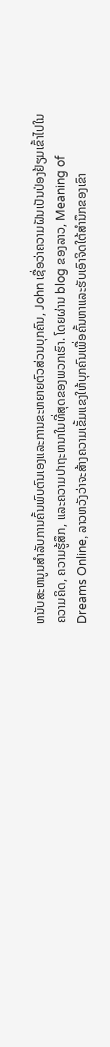ຫນັບສະຫນູນສໍາລັບການຄົ້ນພົບຕົນເອງແລະການຂະຫຍາຍຕົວສ່ວນບຸກຄົນ, John ເຊື່ອວ່າຄວາມຝັນເປັນປ່ອງຢ້ຽມເຂົ້າໄປໃນຄວາມຄິດ, ຄວາມຮູ້ສຶກ, ແລະຄວາມປາຖະຫນາໃນທີ່ສຸດຂອງພວກເຮົາ. ໂດຍຜ່ານ blog ຂອງລາວ, Meaning of Dreams Online, ລາວຫວັງວ່າຈະສ້າງຄວາມເຂັ້ມແຂງໃຫ້ບຸກຄົນເພື່ອຄົ້ນຫາແລະຮັບເອົາຈິດໃຕ້ສໍານຶກຂອງເຂົາ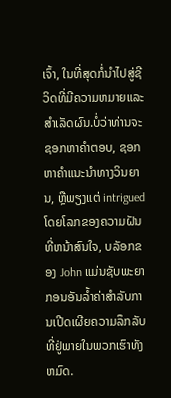ເຈົ້າ, ໃນທີ່ສຸດກໍ່ນໍາໄປສູ່ຊີວິດທີ່ມີຄວາມຫມາຍແລະສໍາເລັດຜົນ.ບໍ່ວ່າທ່ານຈະຊອກຫາຄໍາຕອບ, ຊອກຫາຄໍາແນະນໍາທາງວິນຍານ, ຫຼືພຽງແຕ່ intrigued ໂດຍໂລກຂອງຄວາມຝັນທີ່ຫນ້າສົນໃຈ, ບລັອກຂອງ John ແມ່ນຊັບພະຍາກອນອັນລ້ຳຄ່າສໍາລັບການເປີດເຜີຍຄວາມລຶກລັບທີ່ຢູ່ພາຍໃນພວກເຮົາທັງຫມົດ.